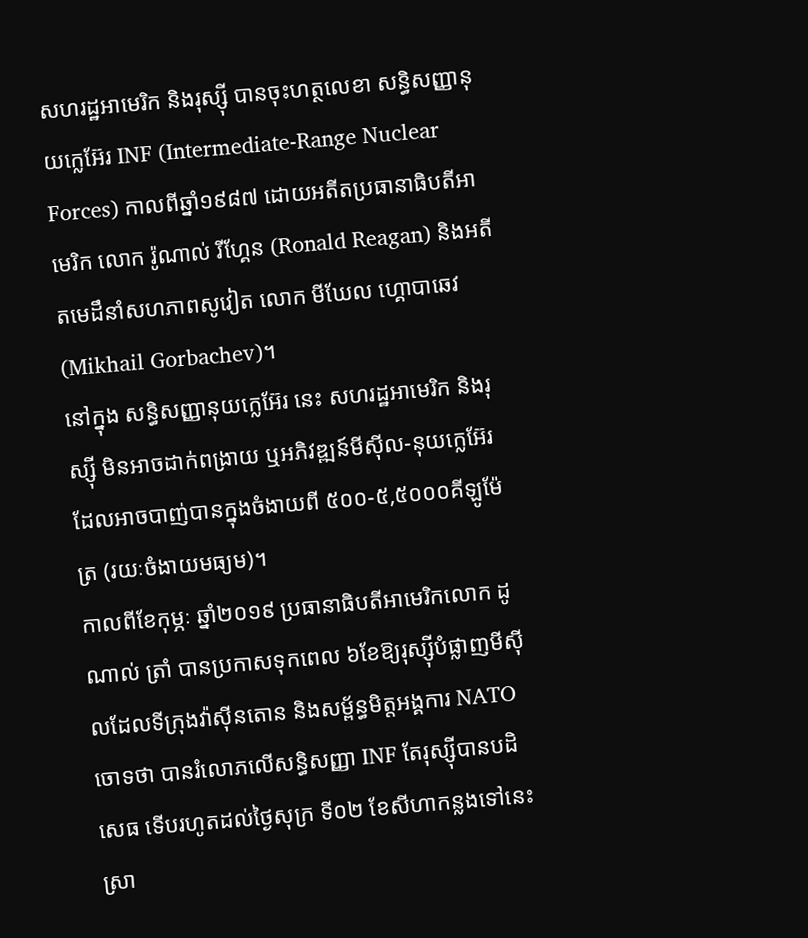សហរដ្ឋអាមេរិក និងរុស្ស៊ី បានចុះហត្ថលេខា សន្ធិសញ្ញានុយក្លេអ៊ែរ INF (Intermediate-Range Nuclear Forces) កាលពីឆ្នាំ១៩៨៧ ដោយអតីតប្រធានាធិបតីអាមេរិក លោក រ៉ូណាល់ រីហ្គែន (Ronald Reagan) និងអតីតមេដឹនាំសហភាពសូវៀត លោក មីឃែល ហ្គោបាឆេវ (Mikhail Gorbachev)។
នៅក្នុង សន្ធិសញ្ញានុយក្លេអ៊ែរ នេះ សហរដ្ឋអាមេរិក និងរុស្ស៊ី មិនអាចដាក់ពង្រាយ ឬអភិវឌ្ឍន៍មីស៊ីល-នុយក្លេអ៊ែរ ដែលអាចបាញ់បានក្នុងចំងាយពី ៥០០-៥,៥០០០គីឡូម៉ែត្រ (រយៈចំងាយមធ្យម)។
កាលពីខែកុម្ភៈ ឆ្នាំ២០១៩ ប្រធានាធិបតីអាមេរិកលោក ដូណាល់ ត្រាំ បានប្រកាសទុកពេល ៦ខែឱ្យរុស្ស៊ីបំផ្លាញមីស៊ីលដែលទីក្រុងវ៉ាស៊ីនតោន និងសម្ព័ន្ធមិត្តអង្គការ NATO ចោទថា បានរំលោភលើសន្ធិសញ្ញា INF តែរុស្ស៊ីបានបដិសេធ ទើបរហូតដល់ថ្ងៃសុក្រ ទី០២ ខែសីហាកន្លងទៅនេះ ស្រា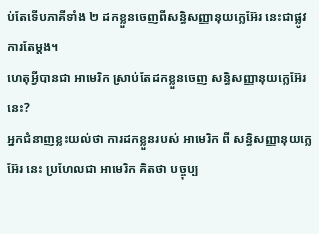ប់តែទើបភាគីទាំង ២ ដកខ្លួនចេញពីសន្ធិសញ្ញានុយក្លេអ៊ែរ នេះជាផ្លូវការតែម្ដង។
ហេតុអ្វីបានជា អាមេរិក ស្រាប់តែដកខ្លួនចេញ សន្ធិសញ្ញានុយក្លេអ៊ែរ នេះ?
អ្នកជំនាញខ្លះយល់ថា ការដកខ្លួនរបស់ អាមេរិក ពី សន្ធិសញ្ញានុយក្លេអ៊ែរ នេះ ប្រហែលជា អាមេរិក គិតថា បច្ចុប្ប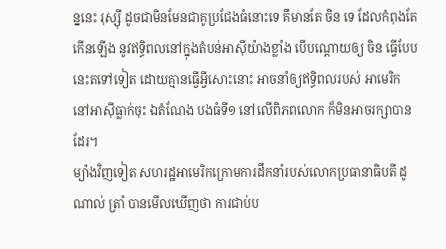ន្ននេះ រុស្ស៊ី ដូចជាមិនមែនជាគូប្រជែងធំនោះទេ គឹមានតែ ចិន ទេ ដែលកំពុងតែកើនឡើង នូវឥទ្ធិពលនៅក្នុងតំបន់អាស៊ីយ៉ាងខ្លាំង បើបណ្ដោយឲ្យ ចិន ធ្វើបែបនេះតទៅទៀត ដោយគ្មានធ្វើអ្វីសោះនោះ អាចនាំឲ្យឥទ្ធិពលរបស់ អាមេរិក នៅអាស៊ីធ្លាក់ចុះ ឯតំណែង បងធំទី១ នៅលើពិភពលោក ក៏មិនអាចរក្សាបានដែរ។
ម្យ៉ាងវិញទៀត សហរដ្ឋអាមេរិកក្រោមការដឹកនាំរបស់លោកប្រធានាធិបតី ដូណាល់ ត្រាំ បានមើលឃើញថា ការជាប់ប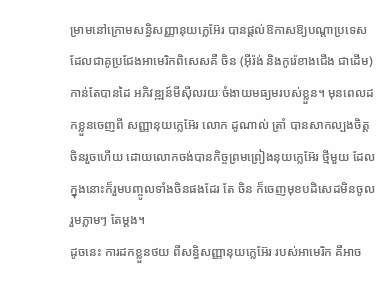ម្រាមនៅក្រោមសន្ធិសញ្ញានុយក្លេអ៊ែរ បានផ្ដល់ឱកាសឱ្យបណ្ដាប្រទេស ដែលជាគូប្រជែងអាមេរិកពិសេសគឺ ចិន (អ៊ីរ៉ង់ និងកូរ៉េខាងជើង ជាដើម) កាន់តែបានដៃ អភិវឌ្ឍន៍មីស៊ីលរយៈចំងាយមធ្យមរបស់ខ្លួន។ មុនពេលដកខ្លួនចេញពី សញ្ញានុយក្លេអ៊ែរ លោក ដូណាល់ ត្រាំ បានសាកល្បងចិត្ត ចិនរួចហើយ ដោយលោកចង់បានកិច្ចព្រមព្រៀងនុយក្លេអ៊ែរ ថ្មីមួយ ដែលក្នុងនោះក៏រួមបញ្ចូលទាំងចិនផងដែរ តែ ចិន ក៏ចេញមុខបដិសេដមិនចូលរួមភ្លាមៗ តែម្ដង។
ដូចនេះ ការដកខ្លួនថយ ពីសន្ធិសញ្ញានុយក្លេអ៊ែរ របស់អាមេរិក គឹអាច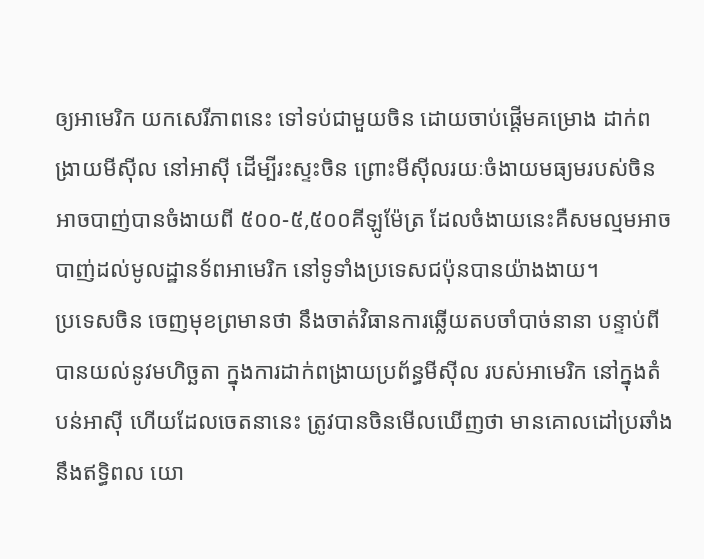ឲ្យអាមេរិក យកសេរីភាពនេះ ទៅទប់ជាមួយចិន ដោយចាប់ផ្ដើមគម្រោង ដាក់ពង្រាយមីស៊ីល នៅអាស៊ី ដើម្បីរះស្ទះចិន ព្រោះមីស៊ីលរយៈចំងាយមធ្យមរបស់ចិន អាចបាញ់បានចំងាយពី ៥០០-៥,៥០០គីឡូម៉ែត្រ ដែលចំងាយនេះគឺសមល្មមអាចបាញ់ដល់មូលដ្ឋានទ័ពអាមេរិក នៅទូទាំងប្រទេសជប៉ុនបានយ៉ាងងាយ។
ប្រទេសចិន ចេញមុខព្រមានថា នឹងចាត់វិធានការឆ្លើយតបចាំបាច់នានា បន្ទាប់ពីបានយល់នូវមហិច្ឆតា ក្នុងការដាក់ពង្រាយប្រព័ន្ធមីស៊ីល របស់អាមេរិក នៅក្នុងតំបន់អាស៊ី ហើយដែលចេតនានេះ ត្រូវបានចិនមើលឃើញថា មានគោលដៅប្រឆាំងនឹងឥទ្ធិពល យោ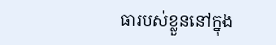ធារបស់ខ្លួននៅក្នុង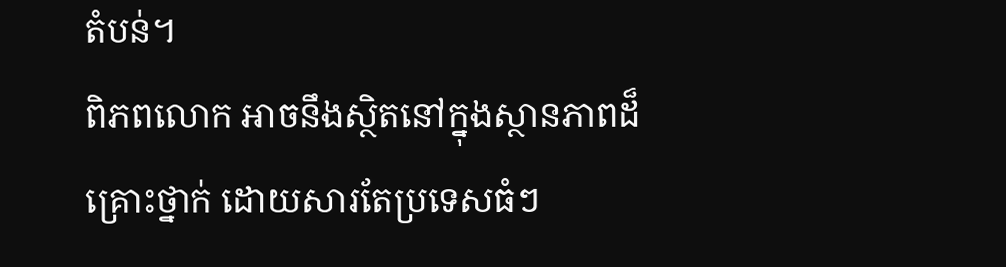តំបន់។
ពិភពលោក អាចនឹងស្ថិតនៅក្នុងស្ថានភាពដ៏គ្រោះថ្នាក់ ដោយសារតែប្រទេសធំៗ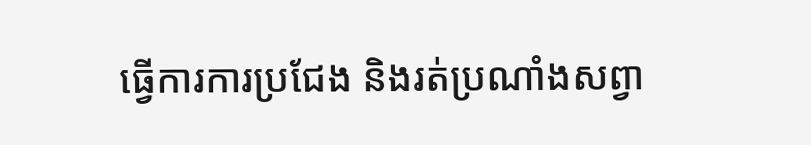ធ្វើការការប្រជែង និងរត់ប្រណាំងសព្វា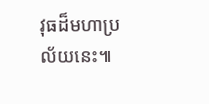វុធដ៏មហាប្រល័យនេះ៕